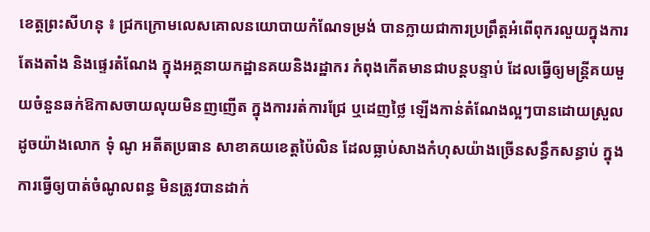ខេត្តព្រះសីហនុ ៖ ជ្រកក្រោមលេសគោលនយោបាយកំណែទម្រង់ បានក្លាយជាការប្រព្រឹត្តអំពើពុករលួយក្នុងការតែងតាំង និងផ្ទេរតំណែង ក្នុងអគ្គនាយកដ្ឋានគយនិងរដ្ឋាករ កំពុងកើតមានជាបន្តបន្ទាប់ ដែលធ្វើឲ្យមន្ត្រីគយមួយចំនួនឆក់ឱកាសចាយលុយមិនញញើត ក្នុងការរត់ការជ្រែ ឬដេញថ្លៃ ឡើងកាន់តំណែងល្អៗបានដោយស្រួល ដូចយ៉ាងលោក ទុំ ណូ អតីតប្រធាន សាខាគយខេត្តប៉ៃលិន ដែលធ្លាប់សាងកំហុសយ៉ាងច្រើនសន្ធឹកសន្ធាប់ ក្នុងការធ្វើឲ្យបាត់ចំណូលពន្ធ មិនត្រូវបានដាក់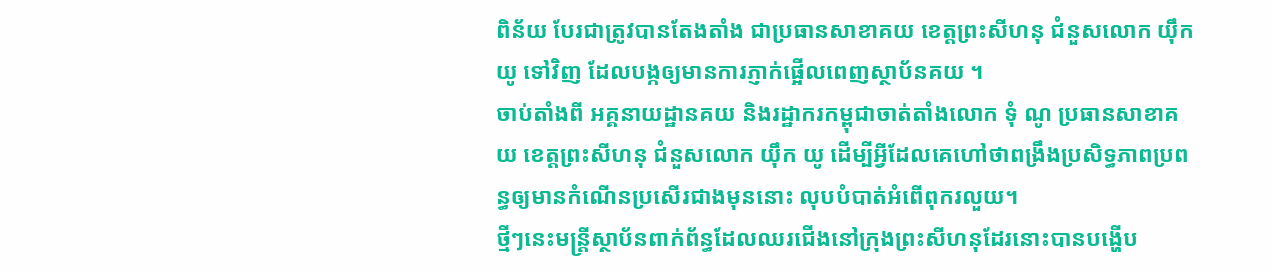ពិន័យ បែរជាត្រូវបានតែងតាំង ជាប្រធានសាខាគយ ខេត្តព្រះសីហនុ ជំនួសលោក យ៉ឹក យូ ទៅវិញ ដែលបង្កឲ្យមានការភ្ញាក់ផ្អើលពេញស្ថាប័នគយ ។
ចាប់តាំងពី អគ្គនាយដ្ឋានគយ និងរដ្ឋាករកម្ពុជាចាត់តាំងលោក ទុំ ណូ ប្រធានសាខាគយ ខេត្តព្រះសីហនុ ជំនួសលោក យ៉ឹក យូ ដើម្បីអ្វីដែលគេហៅថាពង្រឹងប្រសិទ្ធភាពប្រពន្ធឲ្យមានកំណើនប្រសើរជាងមុននោះ លុបបំបាត់អំពើពុករលួយ។
ថ្មីៗនេះមន្ត្រីស្ថាប័នពាក់ព័ន្ធដែលឈរជើងនៅក្រុងព្រះសីហនុដែរនោះបានបង្ហើប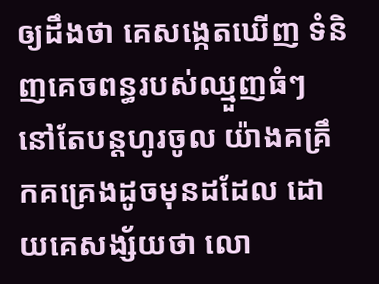ឲ្យដឹងថា គេសង្កេតឃើញ ទំនិញគេចពន្ធរបស់ឈ្មួញធំៗ នៅតែបន្តហូរចូល យ៉ាងគគ្រឹកគគ្រេងដូចមុនដដែល ដោយគេសង្ស័យថា លោ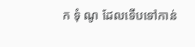ក ទុំ ណូ ដែលទើបទៅកាន់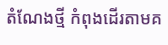តំណែងថ្មី កំពុងដើរតាមគ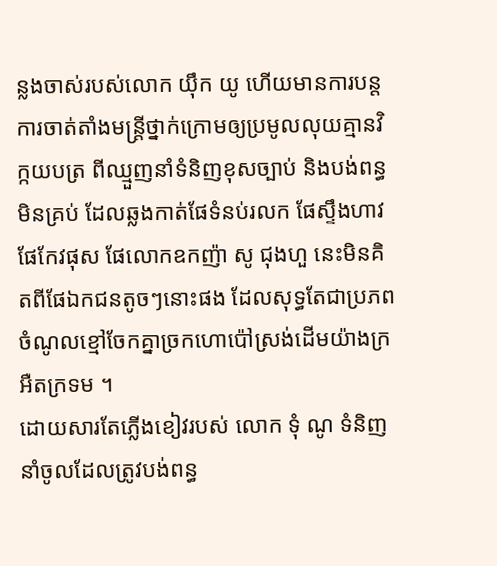ន្លងចាស់របស់លោក យ៉ឹក យូ ហើយមានការបន្តការចាត់តាំងមន្ត្រីថ្នាក់ក្រោមឲ្យប្រមូលលុយគ្មានវិក្កយបត្រ ពីឈ្មួញនាំទំនិញខុសច្បាប់ និងបង់ពន្ធមិនគ្រប់ ដែលឆ្លងកាត់ផែទំនប់រលក ផែស្ទឹងហាវ ផែកែវផុស ផែលោកឧកញ៉ា សូ ជុងហួ នេះមិនគិតពីផែឯកជនតូចៗនោះផង ដែលសុទ្ធតែជាប្រភពចំណូលខ្មៅចែកគ្នាច្រកហោប៉ៅស្រង់ដើមយ៉ាងក្រអឺតក្រទម ។
ដោយសារតែភ្លើងខៀវរបស់ លោក ទុំ ណូ ទំនិញនាំចូលដែលត្រូវបង់ពន្ធ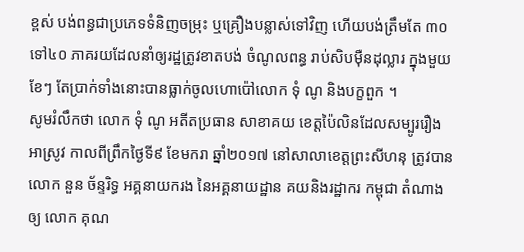ខ្ពស់ បង់ពន្ធជាប្រភេទទំនិញចម្រុះ ឬគ្រឿងបន្លាស់ទៅវិញ ហើយបង់ត្រឹមតែ ៣០ទៅ៤០ ភាគរយដែលនាំឲ្យរដ្ឋត្រូវខាតបង់ ចំណូលពន្ធ រាប់សិបម៉ឺនដុល្លារ ក្នុងមួយខែៗ តែប្រាក់ទាំងនោះបានធ្លាក់ចូលហោប៉ៅលោក ទុំ ណូ និងបក្ខពួក ។
សូមរំលឹកថា លោក ទុំ ណូ អតីតប្រធាន សាខាគយ ខេត្តប៉ៃលិនដែលសម្បូររឿងអាស្រូវ កាលពីព្រឹកថ្ងៃទី៩ ខែមករា ឆ្នាំ២០១៧ នៅសាលាខេត្តព្រះសីហនុ ត្រូវបានលោក នួន ច័ន្ទរិទ្ធ អគ្គនាយករង នៃអគ្គនាយដ្ឋាន គយនិងរដ្ឋាករ កម្ពុជា តំណាងឲ្យ លោក គុណ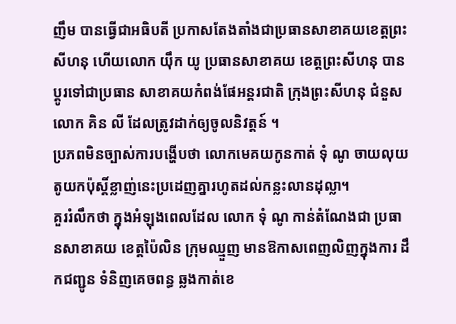ញឹម បានធ្វើជាអធិបតី ប្រកាសតែងតាំងជាប្រធានសាខាគយខេត្តព្រះសីហនុ ហើយលោក យ៉ឹក យូ ប្រធានសាខាគយ ខេត្តព្រះសីហនុ បានប្តូរទៅជាប្រធាន សាខាគយកំពង់ផែអន្តរជាតិ ក្រុងព្រះសីហនុ ជំនួសលោក គិន លី ដែលត្រូវដាក់ឲ្យចូលនិវត្តន៍ ។
ប្រភពមិនច្បាស់ការបង្ហើបថា លោកមេគយកូនកាត់ ទុំ ណូ ចាយលុយតូយកប៉ុស្តិ៍ខ្លាញ់នេះប្រដេញគ្នារហូតដល់កន្លះលានដុល្លា។
គួររំលឹកថា ក្នុងអំឡុងពេលដែល លោក ទុំ ណូ កាន់តំណែងជា ប្រធានសាខាគយ ខេត្តប៉ៃលិន ក្រុមឈ្មួញ មានឱកាសពេញលិញក្នុងការ ដឹកជញ្ជូន ទំនិញគេចពន្ធ ឆ្លងកាត់ខេ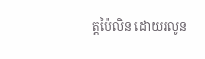ត្តប៉ៃលិន ដោយរលូន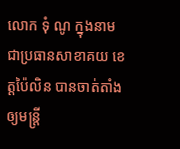លោក ទុំ ណូ ក្នុងនាមជាប្រធានសាខាគយ ខេត្តប៉ៃលិន បានចាត់តាំងឲ្យមន្ត្រី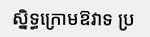ស្និទ្ធក្រោមឱវាទ ប្រ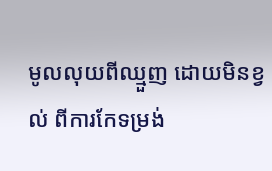មូលលុយពីឈ្មួញ ដោយមិនខ្វល់ ពីការកែទម្រង់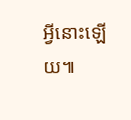អ្វីនោះឡើយ៕